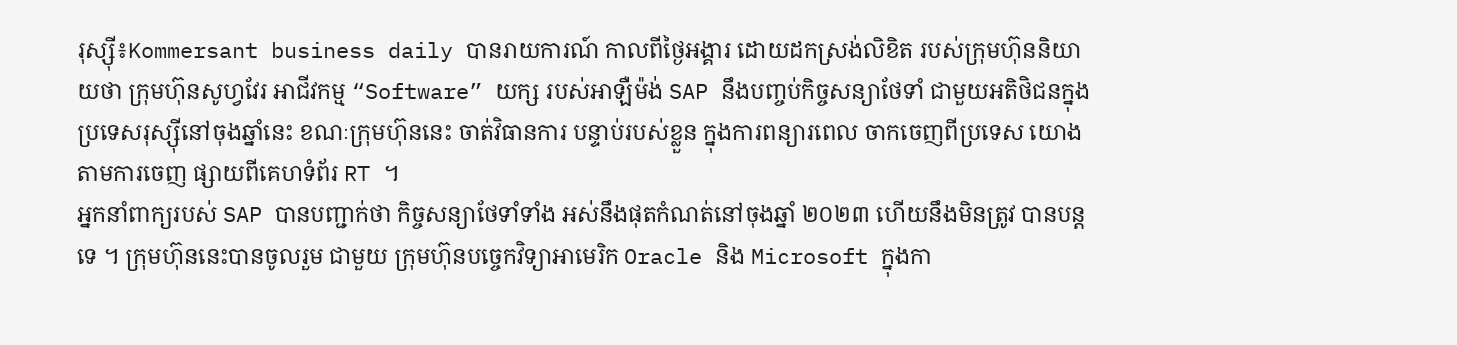រុស្ស៊ី៖Kommersant business daily បានរាយការណ៍ កាលពីថ្ងៃអង្គារ ដោយដកស្រង់លិខិត របស់ក្រុមហ៊ុននិយាយថា ក្រុមហ៊ុនសូហ្វវែរ អាជីវកម្ម “Software” យក្ស របស់អាឡឺម៉ង់ SAP នឹងបញ្ចប់កិច្ចសន្យាថែទាំ ជាមួយអតិថិជនក្នុង ប្រទេសរុស្ស៊ីនៅចុងឆ្នាំនេះ ខណៈក្រុមហ៊ុននេះ ចាត់វិធានការ បន្ទាប់របស់ខ្លួន ក្នុងការពន្យារពេល ចាកចេញពីប្រទេស យោងតាមការចេញ ផ្សាយពីគេហទំព័រ RT ។
អ្នកនាំពាក្យរបស់ SAP បានបញ្ជាក់ថា កិច្ចសន្យាថែទាំទាំង អស់នឹងផុតកំណត់នៅចុងឆ្នាំ ២០២៣ ហើយនឹងមិនត្រូវ បានបន្តទេ ។ ក្រុមហ៊ុននេះបានចូលរួម ជាមួយ ក្រុមហ៊ុនបច្ចេកវិទ្យាអាមេរិក Oracle និង Microsoft ក្នុងកា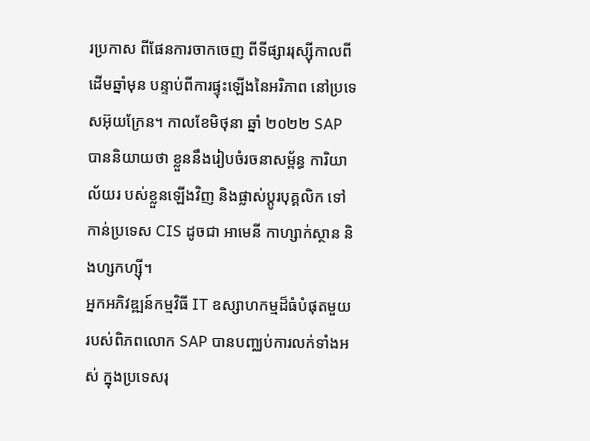រប្រកាស ពីផែនការចាកចេញ ពីទីផ្សាររុស្ស៊ីកាលពីដើមឆ្នាំមុន បន្ទាប់ពីការផ្ទុះឡើងនៃអរិភាព នៅប្រទេសអ៊ុយក្រែន។ កាលខែមិថុនា ឆ្នាំ ២០២២ SAP បាននិយាយថា ខ្លួននឹងរៀបចំរចនាសម្ព័ន្ធ ការិយាល័យរ បស់ខ្លួនឡើងវិញ និងផ្លាស់ប្តូរបុគ្គលិក ទៅកាន់ប្រទេស CIS ដូចជា អាមេនី កាហ្សាក់ស្ថាន និងហ្សកហ្ស៊ី។
អ្នកអភិវឌ្ឍន៍កម្មវិធី IT ឧស្សាហកម្មដ៏ធំបំផុតមួយរបស់ពិភពលោក SAP បានបញ្ឈប់ការលក់ទាំងអស់ ក្នុងប្រទេសរុ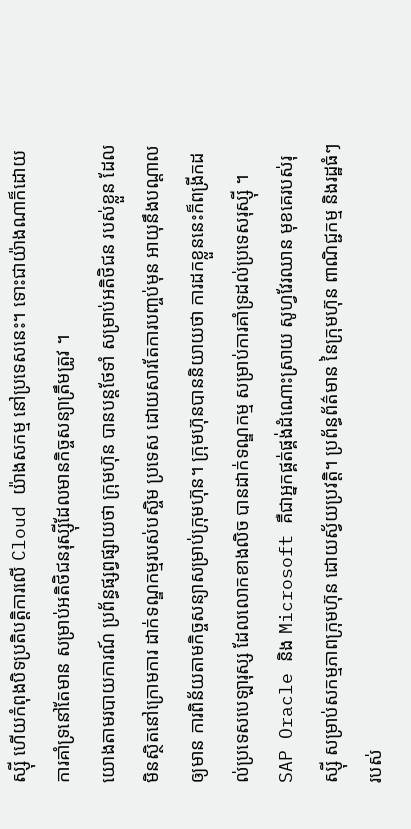ស្ស៊ី ហើយកំពុងបិទប្រតិបត្តិការលើ Cloud យ៉ាងសកម្ម នៅប្រទេសនេះ។ ទោះជាយ៉ាងណាក៏ដោយ ការគាំទ្រនៅតែមាន សម្រាប់អតិថិជនរុស្ស៊ីដែលមានកិច្ចសន្យាត្រឹមត្រូវ ។
យោងតាមរបាយការណ៍ ប្រព័ន្ធផ្សព្វផ្សាយថា ក្រុមហ៊ុន បានបន្តថែទាំ សម្រាប់អតិថិជន របស់ខ្លួន ដែលមិនស្ថិតនៅក្រោមការ ដាក់ទណ្ឌកម្មរបស់បស្ចិម ប្រទេស ដោយសារតែការបញ្ចប់មុន អាយុនឹងបណ្តាលឲ្យមាន ការពិន័យតាមកិច្ចសន្យាសម្រាប់ក្រុមហ៊ុន។ ក្រុមហ៊ុនបាននិយាយថា ការដកខ្លួននេះក៏ពង្រីកដល់ប្រទេសបេឡារុស្ស ដែលលោកខាងលិច បានដាក់ទណ្ឌកម្ម សម្រាប់ការគាំទ្រដល់ប្រទេសរុស្ស៊ី ។
SAP Oracle និង Microsoft គឺជាអ្នកផ្គត់ផ្គង់ដំណោះស្រាយ សូហ្វវែរឈាន មុខគេរបស់រុស្ស៊ី សម្រាប់សកម្មភាពក្រុមហ៊ុន ដោយស្វ័យប្រវត្តិ។ ប្រព័ន្ធព័ត៌មាន នៃក្រុមហ៊ុន ពាណិជ្ជកម្ម និងរដ្ឋធំៗរបស់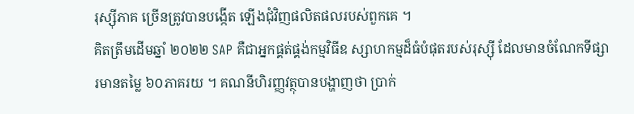រុស្ស៊ីភាគ ច្រើនត្រូវបានបង្កើត ឡើងជុំវិញផលិតផលរបស់ពួកគេ ។
គិតត្រឹមដើមឆ្នាំ ២០២២ SAP គឺជាអ្នកផ្គត់ផ្គង់កម្មវិធីឧ ស្សាហកម្មដ៏ធំបំផុតរបស់រុស្ស៊ី ដែលមានចំណែកទីផ្សារមានតម្លៃ ៦០ភាគរយ ។ គណនីហិរញ្ញវត្ថុបានបង្ហាញថា ប្រាក់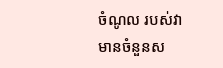ចំណូល របស់វាមានចំនួនស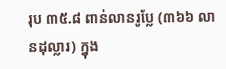រុប ៣៥.៨ ពាន់លានរូប្លែ (៣៦៦ លានដុល្លារ) ក្នុង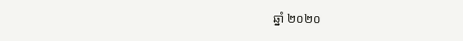ឆ្នាំ ២០២០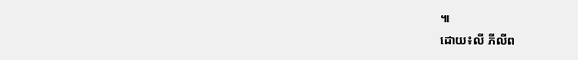៕
ដោយ៖លី ភីលីព